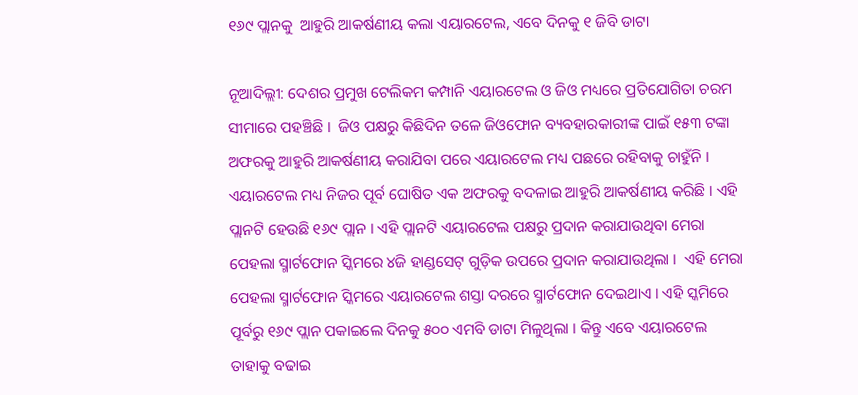୧୬୯ ପ୍ଲାନକୁ  ଆହୁରି ଆକର୍ଷଣୀୟ କଲା ଏୟାରଟେଲ, ଏବେ ଦିନକୁ ୧ ଜିବି ଡାଟା

ନୂଆଦିଲ୍ଲୀ: ଦେଶର ପ୍ରମୁଖ ଟେଲିକମ କମ୍ପାନି ଏୟାରଟେଲ ଓ ଜିଓ ମଧ୍ୟରେ ପ୍ରତିଯୋଗିତା ଚରମ ସୀମାରେ ପହଞ୍ଚିଛି ।  ଜିଓ ପକ୍ଷରୁ କିଛିଦିନ ତଳେ ଜିଓଫୋନ ବ୍ୟବହାରକାରୀଙ୍କ ପାଇଁ ୧୫୩ ଟଙ୍କା  ଅଫରକୁ ଆହୁରି ଆକର୍ଷଣୀୟ କରାଯିବା ପରେ ଏୟାରଟେଲ ମଧ୍ୟ ପଛରେ ରହିବାକୁ ଚାହୁଁନି । ଏୟାରଟେଲ ମଧ୍ୟ ନିଜର ପୂର୍ବ ଘୋଷିତ ଏକ ଅଫରକୁ ବଦଳାଇ ଆହୁରି ଆକର୍ଷଣୀୟ କରିଛି । ଏହି ପ୍ଲାନଟି ହେଉଛି ୧୬୯ ପ୍ଲାନ । ଏହି ପ୍ଲାନଟି ଏୟାରଟେଲ ପକ୍ଷରୁ ପ୍ରଦାନ କରାଯାଉଥିବା ମେରା ପେହଲା ସ୍ମାର୍ଟଫୋନ ସ୍କିମରେ ୪ଜି ହାଣ୍ଡସେଟ୍‌ ଗୁଡ଼ିକ ଉପରେ ପ୍ରଦାନ କରାଯାଉଥିଲା ।  ଏହି ମେରା ପେହଲା ସ୍ମାର୍ଟଫୋନ ସ୍କିମରେ ଏୟାରଟେଲ ଶସ୍ତା ଦରରେ ସ୍ମାର୍ଟଫୋନ ଦେଇଥାଏ । ଏହି ସ୍କମିରେ ପୂର୍ବରୁ ୧୬୯ ପ୍ଲାନ ପକାଇଲେ ଦିନକୁ ୫୦୦ ଏମବି ଡାଟା ମିଳୁଥିଲା । କିନ୍ତୁ ଏବେ ଏୟାରଟେଲ ତାହାକୁ ବଢାଇ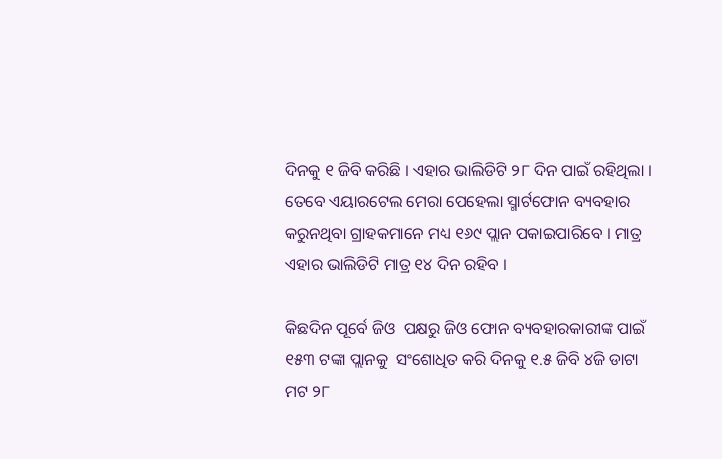ଦିନକୁ ୧ ଜିବି କରିଛି । ଏହାର ଭାଲିଡିଟି ୨୮ ଦିନ ପାଇଁ ରହିଥିଲା ।  ତେବେ ଏୟାରଟେଲ ମେରା ପେହେଲା ସ୍ମାର୍ଟଫୋନ ବ୍ୟବହାର କରୁନଥିବା ଗ୍ରାହକମାନେ ମଧ୍ୟ ୧୬୯ ପ୍ଲାନ ପକାଇପାରିବେ । ମାତ୍ର ଏହାର ଭାଲିଡିଟି ମାତ୍ର ୧୪ ଦିନ ରହିବ ।

କିଛଦିନ ପୂର୍ବେ ଜିଓ  ପକ୍ଷରୁ ଜିଓ ଫୋନ ବ୍ୟବହାରକାରୀଙ୍କ ପାଇଁ ୧୫୩ ଟଙ୍କା ପ୍ଲାନକୁ  ସଂଶୋଧିତ କରି ଦିନକୁ ୧.୫ ଜିବି ୪ଜି ଡାଟା ମଟ ୨୮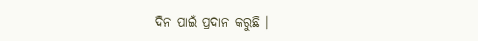ଦିନ ପାଇଁ ପ୍ରଦାନ କରୁଛି ।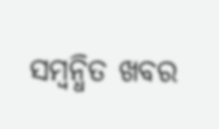ସମ୍ବନ୍ଧିତ ଖବର